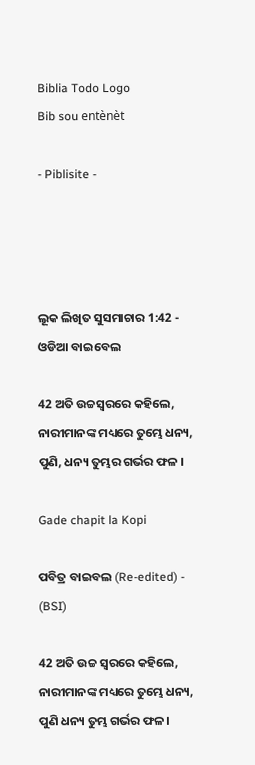Biblia Todo Logo
Bib sou entènèt

- Piblisite -




ଲୂକ ଲିଖିତ ସୁସମାଚାର 1:42 - ଓଡିଆ ବାଇବେଲ

42 ଅତି ଉଚ୍ଚସ୍ୱରରେ କହିଲେ, ନାରୀମାନଙ୍କ ମଧ୍ୟରେ ତୁମ୍ଭେ ଧନ୍ୟ, ପୁଣି, ଧନ୍ୟ ତୁମ୍ଭର ଗର୍ଭର ଫଳ ।

Gade chapit la Kopi

ପବିତ୍ର ବାଇବଲ (Re-edited) - (BSI)

42 ଅତି ଉଚ୍ଚ ସ୍ଵରରେ କହିଲେ, ନାରୀମାନଙ୍କ ମଧ୍ୟରେ ତୁମ୍ଭେ ଧନ୍ୟ, ପୁଣି ଧନ୍ୟ ତୁମ୍ଭ ଗର୍ଭର ଫଳ।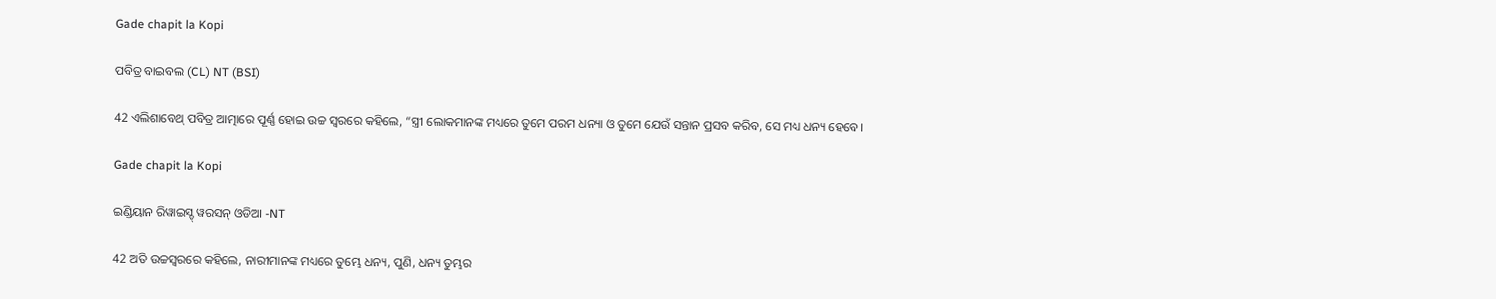Gade chapit la Kopi

ପବିତ୍ର ବାଇବଲ (CL) NT (BSI)

42 ଏଲିଶାବେଥ୍ ପବିତ୍ର ଆତ୍ମାରେ ପୂର୍ଣ୍ଣ ହୋଇ ଉଚ୍ଚ ସ୍ୱରରେ କହିଲେ, “ସ୍ତ୍ରୀ ଲୋକମାନଙ୍କ ମଧ୍ୟରେ ତୁମେ ପରମ ଧନ୍ୟା ଓ ତୁମେ ଯେଉଁ ସନ୍ତାନ ପ୍ରସବ କରିବ, ସେ ମଧ୍ୟ ଧନ୍ୟ ହେବେ।

Gade chapit la Kopi

ଇଣ୍ଡିୟାନ ରିୱାଇସ୍ଡ୍ ୱରସନ୍ ଓଡିଆ -NT

42 ଅତି ଉଚ୍ଚସ୍ୱରରେ କହିଲେ, ନାରୀମାନଙ୍କ ମଧ୍ୟରେ ତୁମ୍ଭେ ଧନ୍ୟ, ପୁଣି, ଧନ୍ୟ ତୁମ୍ଭର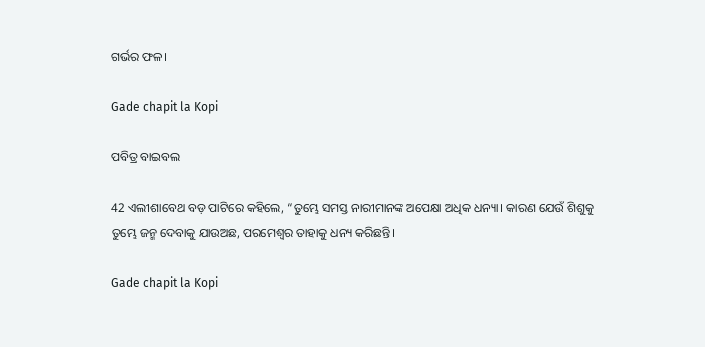ଗର୍ଭର ଫଳ।

Gade chapit la Kopi

ପବିତ୍ର ବାଇବଲ

42 ଏଲୀଶାବେଥ ବଡ଼ ପାଟିରେ କହିଲେ, “ତୁମ୍ଭେ ସମସ୍ତ ନାରୀମାନଙ୍କ ଅପେକ୍ଷା ଅଧିକ ଧନ୍ୟା। କାରଣ ଯେଉଁ ଶିଶୁକୁ ତୁମ୍ଭେ ଜନ୍ମ ଦେବାକୁ ଯାଉଅଛ, ପରମେଶ୍ୱର ତାହାକୁ ଧନ୍ୟ କରିଛନ୍ତି।

Gade chapit la Kopi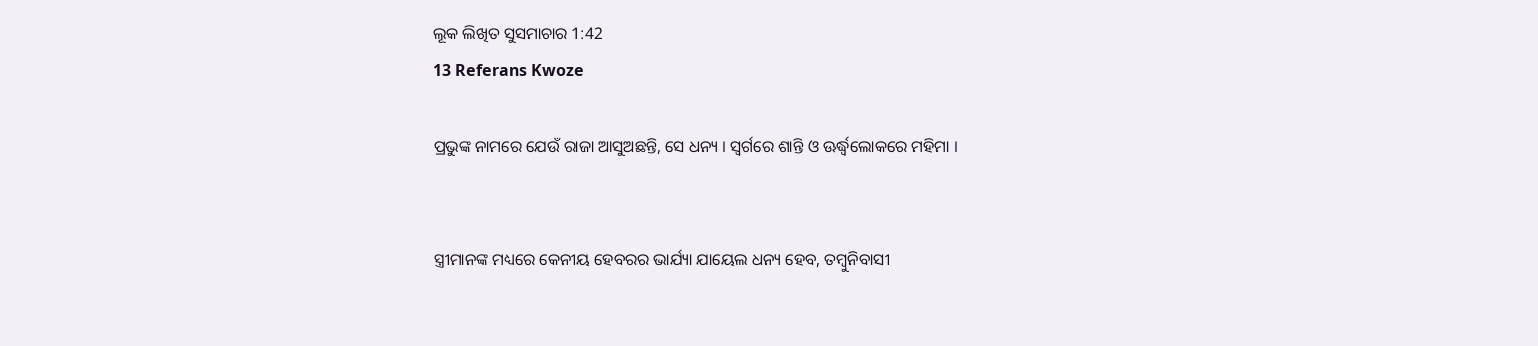ଲୂକ ଲିଖିତ ସୁସମାଚାର 1:42
13 Referans Kwoze

ପ୍ରଭୁଙ୍କ ନାମରେ ଯେଉଁ ରାଜା ଆସୁଅଛନ୍ତି, ସେ ଧନ୍ୟ । ସ୍ୱର୍ଗରେ ଶାନ୍ତି ଓ ଊର୍ଦ୍ଧ୍ୱଲୋକରେ ମହିମା ।


ସ୍ତ୍ରୀମାନଙ୍କ ମଧ୍ୟରେ କେନୀୟ ହେବରର ଭାର୍ଯ୍ୟା ଯାୟେଲ ଧନ୍ୟ ହେବ, ତମ୍ବୁନିବାସୀ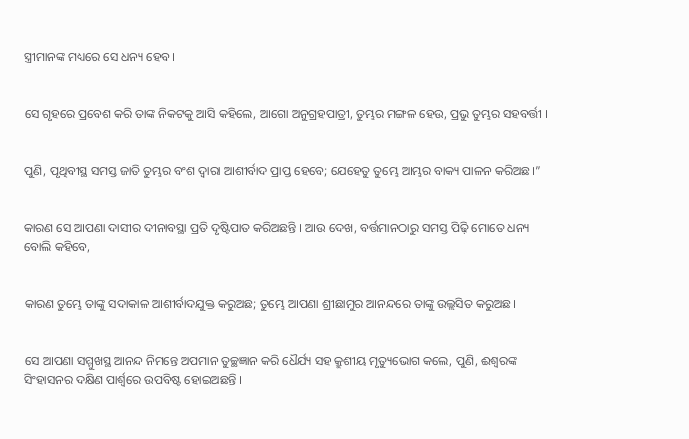ସ୍ତ୍ରୀମାନଙ୍କ ମଧ୍ୟରେ ସେ ଧନ୍ୟ ହେବ।


ସେ ଗୃହରେ ପ୍ରବେଶ କରି ତାଙ୍କ ନିକଟକୁ ଆସି କହିଲେ, ଆଗୋ ଅନୁଗ୍ରହପାତ୍ରୀ, ତୁମ୍ଭର ମଙ୍ଗଳ ହେଉ, ପ୍ରଭୁ ତୁମ୍ଭର ସହବର୍ତ୍ତୀ ।


ପୁଣି, ପୃଥିବୀସ୍ଥ ସମସ୍ତ ଜାତି ତୁମ୍ଭର ବଂଶ ଦ୍ୱାରା ଆଶୀର୍ବାଦ ପ୍ରାପ୍ତ ହେବେ; ଯେହେତୁ ତୁମ୍ଭେ ଆମ୍ଭର ବାକ୍ୟ ପାଳନ କରିଅଛ।”


କାରଣ ସେ ଆପଣା ଦାସୀର ଦୀନାବସ୍ଥା ପ୍ରତି ଦୃଷ୍ଟିପାତ କରିଅଛନ୍ତି । ଆଉ ଦେଖ, ବର୍ତ୍ତମାନଠାରୁ ସମସ୍ତ ପିଢ଼ି ମୋତେ ଧନ୍ୟ ବୋଲି କହିବେ,


କାରଣ ତୁମ୍ଭେ ତାଙ୍କୁ ସଦାକାଳ ଆଶୀର୍ବାଦଯୁକ୍ତ କରୁଅଛ; ତୁମ୍ଭେ ଆପଣା ଶ୍ରୀଛାମୁର ଆନନ୍ଦରେ ତାଙ୍କୁ ଉଲ୍ଲସିତ କରୁଅଛ।


ସେ ଆପଣା ସମ୍ମୁଖସ୍ଥ ଆନନ୍ଦ ନିମନ୍ତେ ଅପମାନ ତୁଚ୍ଛଜ୍ଞାନ କରି ଧୈର୍ଯ୍ୟ ସହ କ୍ରୁଶୀୟ ମୃତ୍ୟୁଭୋଗ କଲେ, ପୁଣି, ଈଶ୍ୱରଙ୍କ ସିଂହାସନର ଦକ୍ଷିଣ ପାର୍ଶ୍ୱରେ ଉପବିଷ୍ଟ ହୋଇଅଛନ୍ତି ।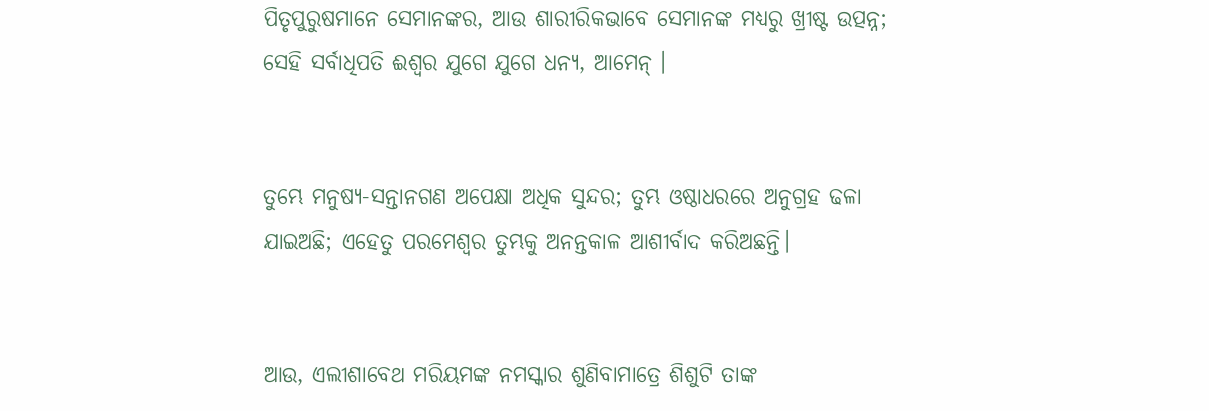ପିତୃପୁରୁଷମାନେ ସେମାନଙ୍କର, ଆଉ ଶାରୀରିକଭାବେ ସେମାନଙ୍କ ମଧ୍ୟରୁ ଖ୍ରୀଷ୍ଟ ଉତ୍ପନ୍ନ; ସେହି ସର୍ବାଧିପତି ଈଶ୍ୱର ଯୁଗେ ଯୁଗେ ଧନ୍ୟ, ଆମେନ୍‍ ।


ତୁମ୍ଭେ ମନୁଷ୍ୟ-ସନ୍ତାନଗଣ ଅପେକ୍ଷା ଅଧିକ ସୁନ୍ଦର; ତୁମ୍ଭ ଓଷ୍ଠାଧରରେ ଅନୁଗ୍ରହ ଢଳା ଯାଇଅଛି; ଏହେତୁ ପରମେଶ୍ୱର ତୁମ୍ଭକୁ ଅନନ୍ତକାଳ ଆଶୀର୍ବାଦ କରିଅଛନ୍ତି।


ଆଉ, ଏଲୀଶାବେଥ ମରିୟମଙ୍କ ନମସ୍କାର ଶୁଣିବାମାତ୍ରେ ଶିଶୁଟି ତାଙ୍କ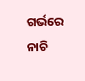ଗର୍ଭରେ ନାଚି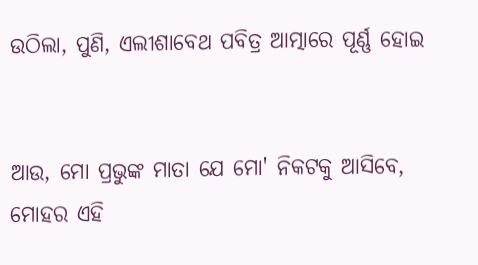ଉଠିଲା, ପୁଣି, ଏଲୀଶାବେଥ ପବିତ୍ର ଆତ୍ମାରେ ପୂର୍ଣ୍ଣ ହୋଇ


ଆଉ, ମୋ ପ୍ରଭୁଙ୍କ ମାତା ଯେ ମୋ' ନିକଟକୁ ଆସିବେ, ମୋହର ଏହି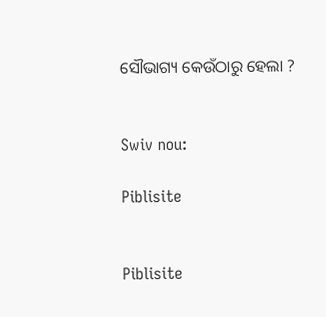ସୌଭାଗ୍ୟ କେଉଁଠାରୁ ହେଲା ?


Swiv nou:

Piblisite


Piblisite